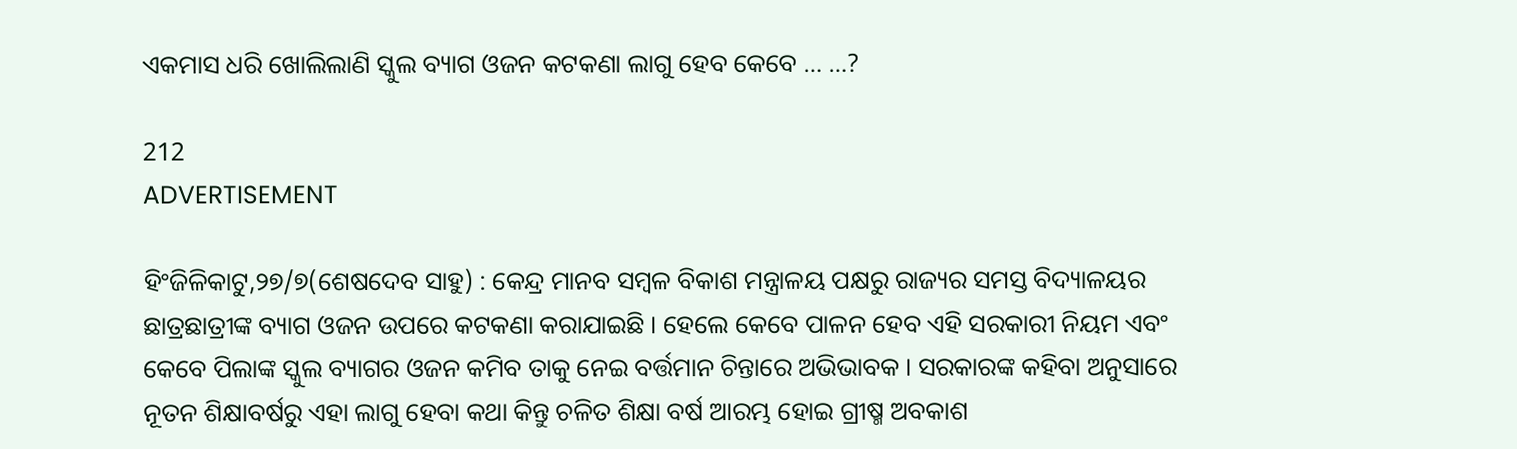ଏକମାସ ଧରି ଖୋଲିଲାଣି ସ୍କୁଲ ବ୍ୟାଗ ଓଜନ କଟକଣା ଲାଗୁ ହେବ କେବେ … …?

212
ADVERTISEMENT

ହିଂଜିଳିକାଟୁ,୨୭/୭(ଶେଷଦେବ ସାହୁ) : କେନ୍ଦ୍ର ମାନବ ସମ୍ବଳ ବିକାଶ ମନ୍ତ୍ରାଳୟ ପକ୍ଷରୁ ରାଜ୍ୟର ସମସ୍ତ ବିଦ୍ୟାଳୟର ଛାତ୍ରଛାତ୍ରୀଙ୍କ ବ୍ୟାଗ ଓଜନ ଉପରେ କଟକଣା କରାଯାଇଛି । ହେଲେ କେବେ ପାଳନ ହେବ ଏହି ସରକାରୀ ନିୟମ ଏବଂ କେବେ ପିଲାଙ୍କ ସ୍କୁଲ ବ୍ୟାଗର ଓଜନ କମିବ ତାକୁ ନେଇ ବର୍ତ୍ତମାନ ଚିନ୍ତାରେ ଅଭିଭାବକ । ସରକାରଙ୍କ କହିବା ଅନୁସାରେ ନୂତନ ଶିକ୍ଷାବର୍ଷରୁ ଏହା ଲାଗୁ ହେବା କଥା କିନ୍ତୁ ଚଳିତ ଶିକ୍ଷା ବର୍ଷ ଆରମ୍ଭ ହୋଇ ଗ୍ରୀଷ୍ମ ଅବକାଶ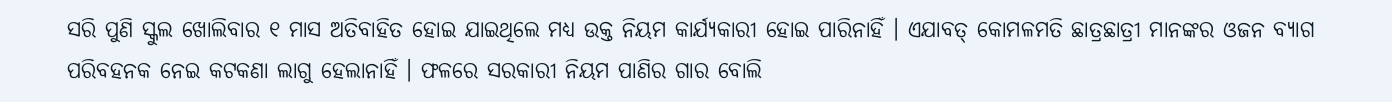ସରି ପୁଣି ସ୍କୁଲ ଖୋଲିବାର ୧ ମାସ ଅତିବାହିତ ହୋଇ ଯାଇଥିଲେ ମଧ୍ୟ ଉକ୍ତ ନିୟମ କାର୍ଯ୍ୟକାରୀ ହୋଇ ପାରିନାହିଁ । ଏଯାବତ୍ କୋମଳମତି ଛାତ୍ରଛାତ୍ରୀ ମାନଙ୍କର ଓଜନ ବ୍ୟାଗ ପରିବହନକ ନେଇ କଟକଣା ଲାଗୁ ହେଲାନାହିଁ । ଫଳରେ ସରକାରୀ ନିୟମ ପାଣିର ଗାର ବୋଲି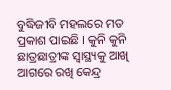ବୁଦ୍ଧିଜୀବି ମହଲରେ ମତ ପ୍ରକାଶ ପାଇଛି । କୁନି କୁନି ଛାତ୍ରଛାତ୍ରୀଙ୍କ ସ୍ୱାସ୍ଥ୍ୟକୁ ଆଖି ଆଗରେ ରଖି କେନ୍ଦ୍ର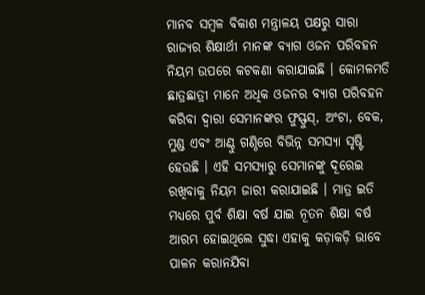ମାନବ ସମ୍ବଳ ବିକାଶ ମନ୍ତ୍ରାଳୟ ପକ୍ଷରୁ ସାରା ରାଜ୍ୟର ଶିକ୍ଷାର୍ଥୀ ମାନଙ୍କ ବ୍ୟାଗ ଓଜନ ପରିବହନ ନିୟମ ଉପରେ କଟକଣା କରାଯାଇଛି । କୋମଳମତି ଛାତ୍ରଛାତ୍ରୀ ମାନେ ଅଧିକ ଓଜନର ବ୍ୟାଗ ପରିବହନ କରିବା ଦ୍ୱାରା ସେମାନଙ୍କର ଫୁସ୍ଫୁସ୍, ଅଂଟା, ବେକ, ମୁଣ୍ଡ ଏବଂ ଆଣ୍ଠୁ ଗଣ୍ଠିରେ ବିଭିନ୍ନ ସମସ୍ୟା ସୃଷ୍ଟି ହେଉଛି । ଏହି ସମସ୍ୟାରୁ ସେମାନଙ୍କୁ ଦୂରେଇ ରଖିବାକୁ ନିୟମ ଜାରୀ କରାଯାଇଛି । ମାତ୍ର ଇତି ମଧ୍ୟରେ ପୁର୍ବ ଶିକ୍ଷା ବର୍ଷ ଯାଇ ନୂତନ ଶିକ୍ଷା ବର୍ଷ ଆରମ୍ଭ ହୋଇଥିଲେ ସୁଦ୍ଧା ଏହାକୁ କଡ଼ାକଡ଼ି ଭାବେ ପାଳନ କରାନଯିବା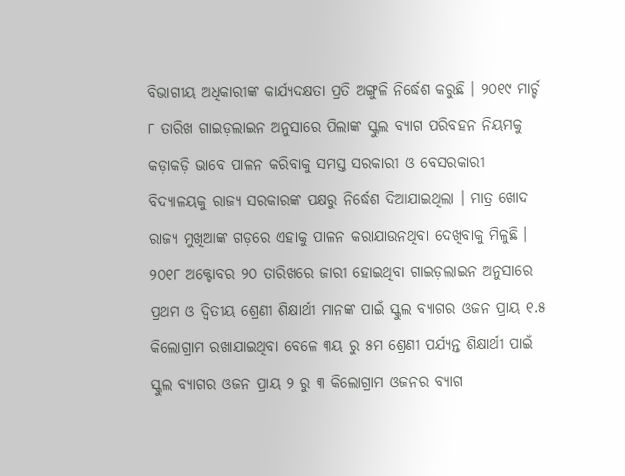ବିଭାଗୀୟ ଅଧିକାରୀଙ୍କ କାର୍ଯ୍ୟଦକ୍ଷତା ପ୍ରତି ଅଙ୍ଗୁଳି ନିର୍ଦ୍ଧେଶ କରୁଛି । ୨୦୧୯ ମାର୍ଚ୍ଚ ୮ ତାରିଖ ଗାଇଡ଼ଲାଇନ ଅନୁସାରେ ପିଲାଙ୍କ ସ୍କୁଲ ବ୍ୟାଗ ପରିବହନ ନିୟମକୁ କଡ଼ାକଡ଼ି ଭାବେ ପାଳନ କରିବାକୁ ସମସ୍ତ ସରକାରୀ ଓ ବେସରକାରୀ ବିଦ୍ୟାଳୟକୁ ରାଜ୍ୟ ସରକାରଙ୍କ ପକ୍ଷରୁ ନିର୍ଦ୍ଧେଶ ଦିଆଯାଇଥିଲା । ମାତ୍ର ଖୋଦ ରାଜ୍ୟ ମୁଖିଆଙ୍କ ଗଡ଼ରେ ଏହାକୁ ପାଳନ କରାଯାଉନଥିବା ଦେଖିବାକୁ ମିଳୁଛି । ୨୦୧୮ ଅକ୍ଟୋବର ୨୦ ତାରିଖରେ ଜାରୀ ହୋଇଥିବା ଗାଇଡ଼ଲାଇନ ଅନୁସାରେ ପ୍ରଥମ ଓ ଦ୍ୱିତୀୟ ଶ୍ରେଣୀ ଶିକ୍ଷାର୍ଥୀ ମାନଙ୍କ ପାଇଁ ସ୍କୁଲ ବ୍ୟାଗର ଓଜନ ପ୍ରାୟ ୧.୫ କିଲୋଗ୍ରାମ ରଖାଯାଇଥିବା ବେଳେ ୩ୟ ରୁ ୫ମ ଶ୍ରେଣୀ ପର୍ଯ୍ୟନ୍ତ ଶିକ୍ଷାର୍ଥୀ ପାଇଁ ସ୍କୁଲ ବ୍ୟାଗର ଓଜନ ପ୍ରାୟ ୨ ରୁ ୩ କିଲୋଗ୍ରାମ ଓଜନର ବ୍ୟାଗ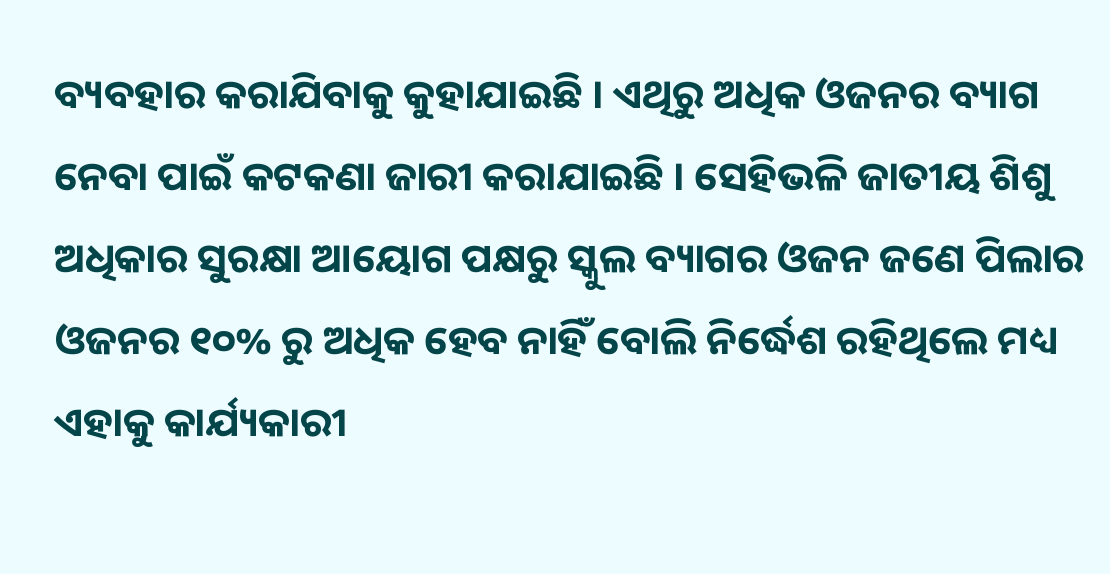ବ୍ୟବହାର କରାଯିବାକୁ କୁହାଯାଇଛି । ଏଥିରୁ ଅଧିକ ଓଜନର ବ୍ୟାଗ ନେବା ପାଇଁ କଟକଣା ଜାରୀ କରାଯାଇଛି । ସେହିଭଳି ଜାତୀୟ ଶିଶୁ ଅଧିକାର ସୁରକ୍ଷା ଆୟୋଗ ପକ୍ଷରୁ ସ୍କୁଲ ବ୍ୟାଗର ଓଜନ ଜଣେ ପିଲାର ଓଜନର ୧୦% ରୁ ଅଧିକ ହେବ ନାହିଁ ବୋଲି ନିର୍ଦ୍ଧେଶ ରହିଥିଲେ ମଧ୍ୟ ଏହାକୁ କାର୍ଯ୍ୟକାରୀ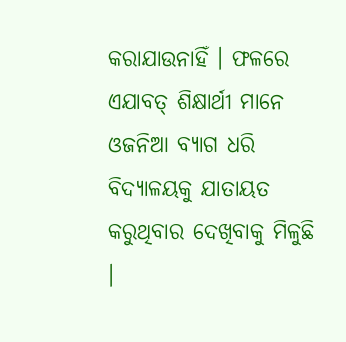କରାଯାଉନାହିଁ । ଫଳରେ ଏଯାବତ୍ ଶିକ୍ଷାର୍ଥୀ ମାନେ ଓଜନିଆ ବ୍ୟାଗ ଧରି ବିଦ୍ୟାଳୟକୁ ଯାତାୟତ କରୁଥିବାର ଦେଖିବାକୁ ମିଳୁଛି ।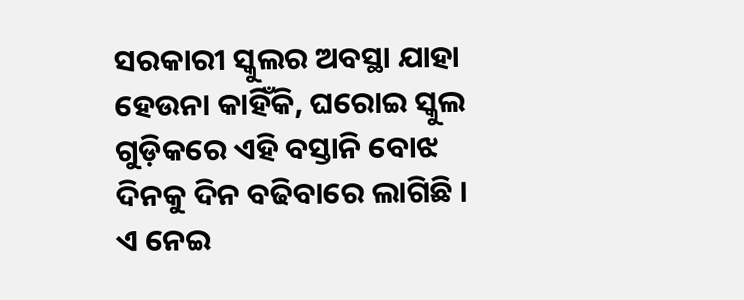ସରକାରୀ ସ୍କୁଲର ଅବସ୍ଥା ଯାହା ହେଉନା କାହିଁକି, ଘରୋଇ ସ୍କୁଲ ଗୁଡ଼ିକରେ ଏହି ବସ୍ତାନି ବୋଝ ଦିନକୁ ଦିନ ବଢିବାରେ ଲାଗିଛି । ଏ ନେଇ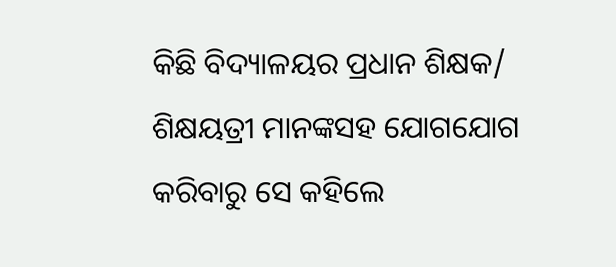କିଛି ବିଦ୍ୟାଳୟର ପ୍ରଧାନ ଶିକ୍ଷକ/ ଶିକ୍ଷୟତ୍ରୀ ମାନଙ୍କସହ ଯୋଗଯୋଗ କରିବାରୁ ସେ କହିଲେ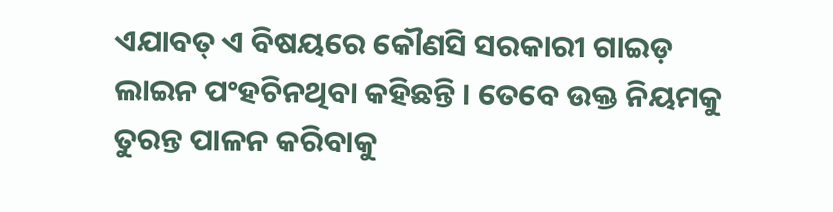ଏଯାବତ୍ ଏ ବିଷୟରେ କୌଣସି ସରକାରୀ ଗାଇଡ଼ ଲାଇନ ପଂହଚିନଥିବା କହିଛନ୍ତି । ତେବେ ଉକ୍ତ ନିୟମକୁ ତୁରନ୍ତ ପାଳନ କରିବାକୁ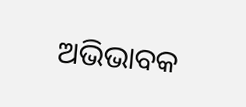ଅଭିଭାବକ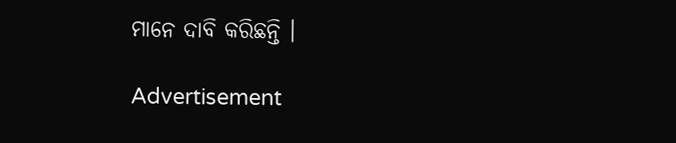ମାନେ ଦାବି କରିଛନ୍ତି ।

Advertisement